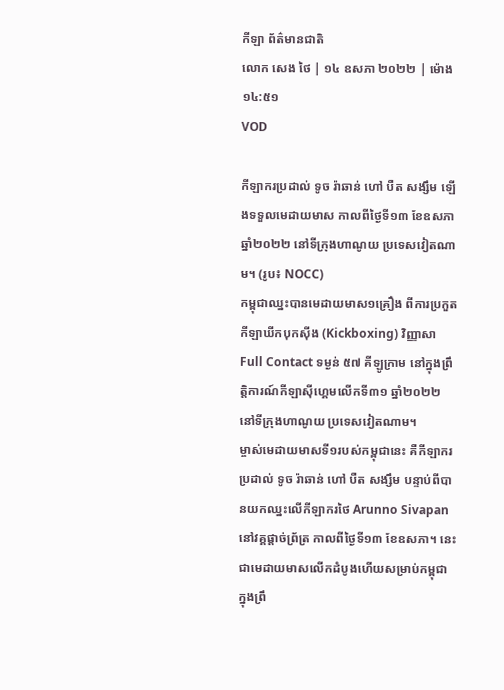កីឡា ព័ត៌មានជាតិ
លោក សេង ថៃ | ១៤ ឧសភា ២០២២ | ម៉ោង ១៤:៥១
VOD

កីឡាករប្រដាល់ ទូច រ៉ាឆាន់ ហៅ បឺត សង្សឹម ឡើងទទួលមេដាយមាស កាលពីថ្ងៃទី១៣ ខែឧសភា ឆ្នាំ២០២២ នៅទីក្រុងហាណូយ ប្រទេសវៀតណាម។ (រូប៖ NOCC)
កម្ពុជាឈ្នះបានមេដាយមាស១គ្រឿង ពីការប្រកួតកីឡាឃីកបុកស៊ីង (Kickboxing) វិញ្ញាសា Full Contact ទម្ងន់ ៥៧ គីឡូក្រាម នៅក្នុងព្រឹត្តិការណ៍កីឡាស៊ីហ្គេមលើកទី៣១ ឆ្នាំ២០២២ នៅទីក្រុងហាណូយ ប្រទេសវៀតណាម។
ម្ចាស់មេដាយមាសទី១របស់កម្ពុជានេះ គឺកីឡាករប្រដាល់ ទូច រ៉ាឆាន់ ហៅ បឺត សង្សឹម បន្ទាប់ពីបានយកឈ្នះលើកីឡាករថៃ Arunno Sivapan នៅវគ្គផ្តាច់ព្រ័ត្រ កាលពីថ្ងៃទី១៣ ខែឧសភា។ នេះជាមេដាយមាសលើកដំបូងហើយសម្រាប់កម្ពុជា ក្នុងព្រឹ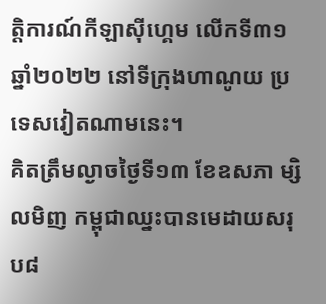ត្តិការណ៍កីឡាស៊ីហ្គេម លើកទី៣១ ឆ្នាំ២០២២ នៅទីក្រុងហាណូយ ប្រទេសវៀតណាមនេះ។
គិតត្រឹមល្ងាចថ្ងៃទី១៣ ខែឧសភា ម្សិលមិញ កម្ពុជាឈ្នះបានមេដាយសរុប៨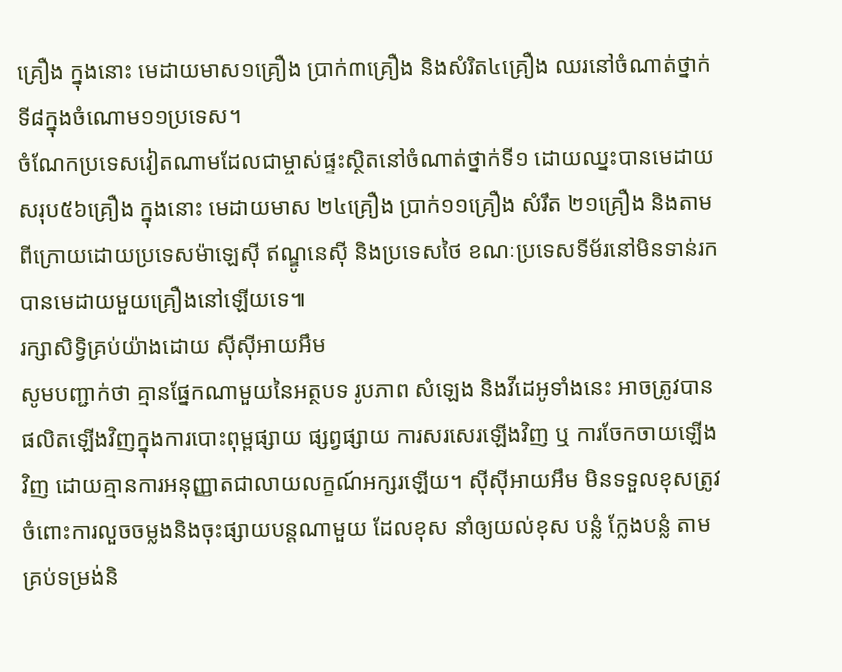គ្រឿង ក្នុងនោះ មេដាយមាស១គ្រឿង ប្រាក់៣គ្រឿង និងសំរិត៤គ្រឿង ឈរនៅចំណាត់ថ្នាក់ទី៨ក្នុងចំណោម១១ប្រទេស។
ចំណែកប្រទេសវៀតណាមដែលជាម្ចាស់ផ្ទះស្ថិតនៅចំណាត់ថ្នាក់ទី១ ដោយឈ្នះបានមេដាយសរុប៥៦គ្រឿង ក្នុងនោះ មេដាយមាស ២៤គ្រឿង ប្រាក់១១គ្រឿង សំរឹត ២១គ្រឿង និងតាមពីក្រោយដោយប្រទេសម៉ាឡេស៊ី ឥណ្ឌូនេស៊ី និងប្រទេសថៃ ខណៈប្រទេសទីម័រនៅមិនទាន់រកបានមេដាយមួយគ្រឿងនៅឡើយទេ៕
រក្សាសិទ្វិគ្រប់យ៉ាងដោយ ស៊ីស៊ីអាយអឹម
សូមបញ្ជាក់ថា គ្មានផ្នែកណាមួយនៃអត្ថបទ រូបភាព សំឡេង និងវីដេអូទាំងនេះ អាចត្រូវបានផលិតឡើងវិញក្នុងការបោះពុម្ពផ្សាយ ផ្សព្វផ្សាយ ការសរសេរឡើងវិញ ឬ ការចែកចាយឡើងវិញ ដោយគ្មានការអនុញ្ញាតជាលាយលក្ខណ៍អក្សរឡើយ។ ស៊ីស៊ីអាយអឹម មិនទទួលខុសត្រូវចំពោះការលួចចម្លងនិងចុះផ្សាយបន្តណាមួយ ដែលខុស នាំឲ្យយល់ខុស បន្លំ ក្លែងបន្លំ តាមគ្រប់ទម្រង់និ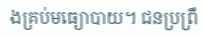ងគ្រប់មធ្យោបាយ។ ជនប្រព្រឹ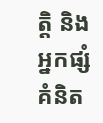ត្តិ និងអ្នកផ្សំគំនិត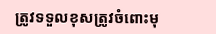ត្រូវទទួលខុសត្រូវចំពោះមុ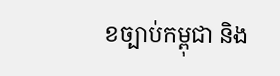ខច្បាប់កម្ពុជា និង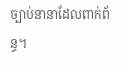ច្បាប់នានាដែលពាក់ព័ន្ធ។